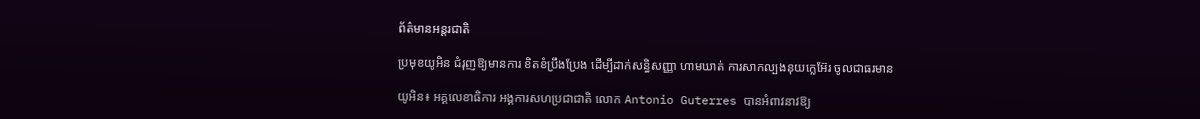ព័ត៌មានអន្តរជាតិ

ប្រមុខយូអិន ជំរុញឱ្យមានការ ខិតខំប្រឹងប្រែង ដើម្បីដាក់សន្ធិសញ្ញា ហាមឃាត់ ការសាកល្បងនុយក្លេអ៊ែរ ចូលជាធរមាន

យូអិន៖ អគ្គលេខាធិការ អង្គការសហប្រជាជាតិ លោក Antonio Guterres បានអំពាវនាវឱ្យ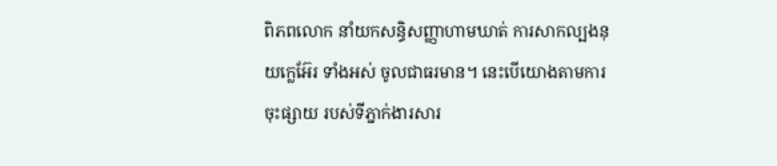ពិភពលោក នាំយកសន្ធិសញ្ញាហាមឃាត់ ការសាកល្បងនុយក្លេអ៊ែរ ទាំងអស់ ចូលជាធរមាន។ នេះបើយោងតាមការចុះផ្សាយ របស់ទីភ្នាក់ងារសារ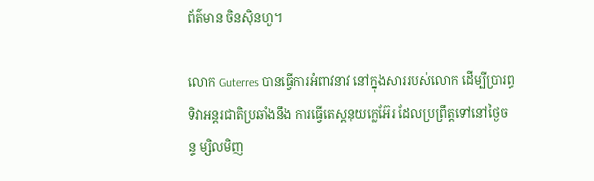ព័ត៌មាន ចិនស៊ិនហួ។

លោក Guterres បានធ្វើការអំពាវនាវ នៅក្នុងសាររបស់លោក ដើម្បីប្រារព្ធទិវាអន្តរជាតិប្រឆាំងនឹង ការធ្វើតេស្តនុយក្លេអ៊ែរ ដែលប្រព្រឹត្តទៅនៅថ្ងៃចន្ទ ម្សិលមិញ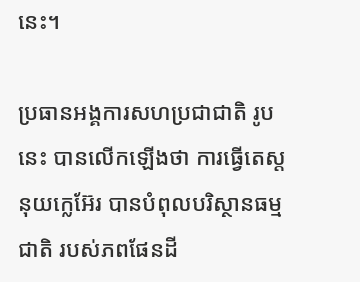នេះ។

ប្រធានអង្គការសហប្រជាជាតិ រូបនេះ បានលើកឡើងថា ការធ្វើតេស្តនុយក្លេអ៊ែរ បានបំពុលបរិស្ថានធម្មជាតិ របស់ភពផែនដី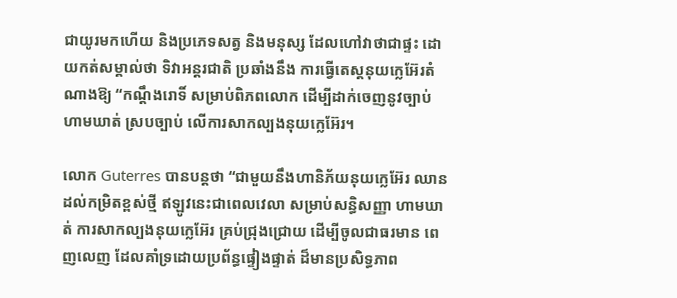ជាយូរមកហើយ និងប្រភេទសត្វ និងមនុស្ស ដែលហៅវាថាជាផ្ទះ ដោយកត់សម្គាល់ថា ទិវាអន្តរជាតិ ប្រឆាំងនឹង ការធ្វើតេស្តនុយក្លេអ៊ែរតំណាងឱ្យ “កណ្តឹងរោទិ៍ សម្រាប់ពិភពលោក ដើម្បីដាក់ចេញនូវច្បាប់ ហាមឃាត់ ស្របច្បាប់ លើការសាកល្បងនុយក្លេអ៊ែរ។

លោក Guterres បានបន្ដថា “ជាមួយនឹងហានិភ័យនុយក្លេអ៊ែរ ឈានដល់កម្រិតខ្ពស់ថ្មី ឥឡូវនេះជាពេលវេលា សម្រាប់សន្ធិសញ្ញា ហាមឃាត់ ការសាកល្បងនុយក្លេអ៊ែរ គ្រប់ជ្រុងជ្រោយ ដើម្បីចូលជាធរមាន ពេញលេញ ដែលគាំទ្រដោយប្រព័ន្ធផ្ទៀងផ្ទាត់ ដ៏មានប្រសិទ្ធភាព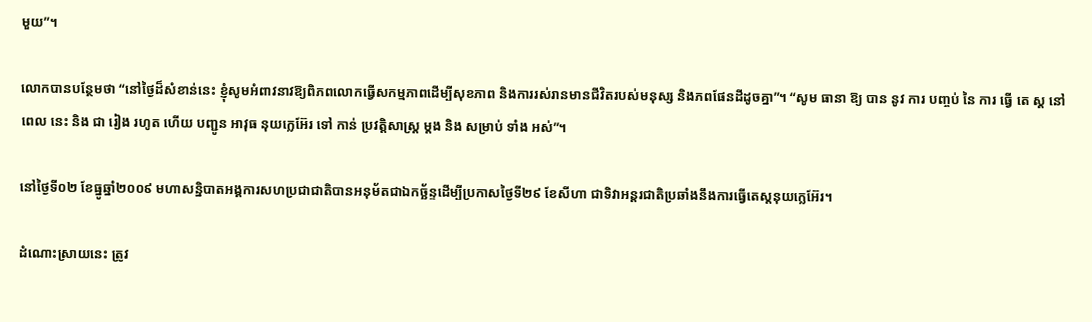មួយ”។

លោកបានបន្ថែមថា “នៅថ្ងៃដ៏សំខាន់នេះ ខ្ញុំសូមអំពាវនាវឱ្យពិភពលោកធ្វើសកម្មភាពដើម្បីសុខភាព និងការរស់រានមានជីវិតរបស់មនុស្ស និងភពផែនដីដូចគ្នា”។ “សូម ធានា ឱ្យ បាន នូវ ការ បញ្ចប់ នៃ ការ ធ្វើ តេ ស្ត នៅ ពេល នេះ និង ជា រៀង រហូត ហើយ បញ្ជូន អាវុធ នុយក្លេអ៊ែរ ទៅ កាន់ ប្រវត្តិសាស្ត្រ ម្តង និង សម្រាប់ ទាំង អស់”។

នៅថ្ងៃទី០២ ខែធ្នូឆ្នាំ២០០៩ មហាសន្និបាតអង្គការសហប្រជាជាតិបានអនុម័តជាឯកច្ឆ័ន្ទដើម្បីប្រកាសថ្ងៃទី២៩ ខែសីហា ជាទិវាអន្តរជាតិប្រឆាំងនឹងការធ្វើតេស្តនុយក្លេអ៊ែរ។

ដំណោះស្រាយនេះ ត្រូវ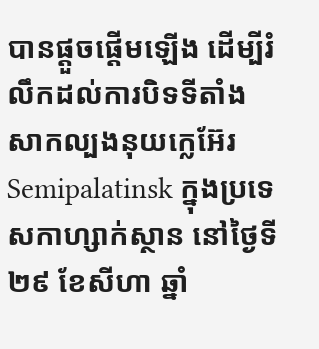បានផ្តួចផ្តើមឡើង ដើម្បីរំលឹកដល់ការបិទទីតាំង សាកល្បងនុយក្លេអ៊ែរ Semipalatinsk ក្នុងប្រទេសកាហ្សាក់ស្ថាន នៅថ្ងៃទី២៩ ខែសីហា ឆ្នាំ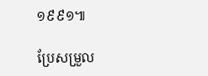១៩៩១៕

ប្រែសម្រួល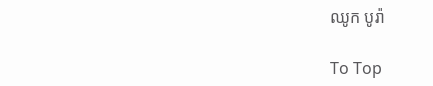ឈូក បូរ៉ា

To Top